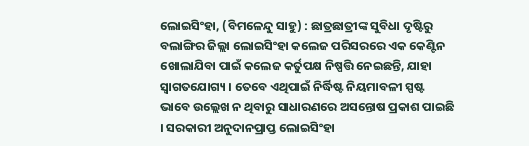ଲୋଇସିଂହା, (ବିମଳେନ୍ଦୁ ସାହୁ) : ଛାତ୍ରଛାତ୍ରୀଙ୍କ ସୁବିଧା ଦୃଷ୍ଟିରୁ ବଲାଙ୍ଗିର ଜିଲ୍ଲା ଲୋଇସିଂହା କଲେଜ ପରିସରରେ ଏକ କେଣ୍ଟିନ ଖୋଲାଯିବା ପାଇଁ କଲେଜ କର୍ତୁପକ୍ଷ ନିଷ୍ପତ୍ତି ନେଇଛନ୍ତି, ଯାହା ସ୍ୱାଗତଯୋଗ୍ୟ । ତେବେ ଏଥିପାଇଁ ନିର୍ଦ୍ଧିଷ୍ଟ ନିୟମାବଳୀ ସ୍ପଷ୍ଟ ଭାବେ ଉଲ୍ଲେଖ ନ ଥିବାରୁ ସାଧାରଣରେ ଅସନ୍ତୋଷ ପ୍ରକାଶ ପାଇଛି । ସରକାରୀ ଅନୁଦାନପ୍ରାପ୍ତ ଲୋଇସିଂହା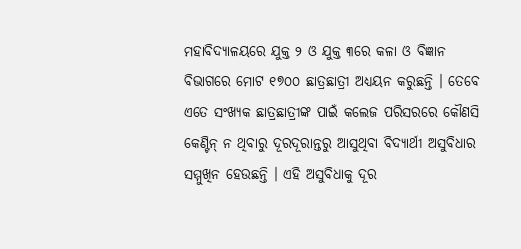ମହାବିଦ୍ୟାଳୟରେ ଯୁକ୍ତ ୨ ଓ ଯୁକ୍ତ ୩ରେ କଳା ଓ ବିଜ୍ଞାନ ବିଭାଗରେ ମୋଟ ୧୭୦୦ ଛାତ୍ରଛାତ୍ରୀ ଅଧ୍ୟୟନ କରୁଛନ୍ତି । ତେବେ ଏତେ ସଂଖ୍ୟକ ଛାତ୍ରଛାତ୍ରୀଙ୍କ ପାଇଁ କଲେଜ ପରିସରରେ କୌଣସି କେଣ୍ଟିନ୍ ନ ଥିବାରୁ ଦୂରଦୂରାନ୍ତରୁ ଆସୁଥିବା ବିଦ୍ୟାର୍ଥୀ ଅସୁବିଧାର ସମ୍ମୁଖିନ ହେଉଛନ୍ତି । ଏହି ଅସୁବିଧାକୁ ଦୂର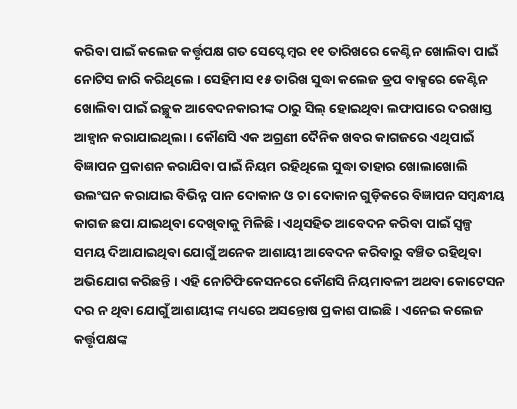କରିବା ପାଇଁ କଲେଜ କର୍ତ୍ତୃପକ୍ଷ ଗତ ସେପ୍ଟେମ୍ବର ୧୧ ତାରିଖରେ କେଣ୍ଟିନ ଖୋଲିବା ପାଇଁ ନୋଟିସ ଜାରି କରିଥିଲେ । ସେହିମାସ ୧୫ ତାରିଖ ସୁଦ୍ଧା କଲେଜ ଡ୍ରପ ବାକ୍ସରେ କେଣ୍ଟିନ ଖୋଲିବା ପାଇଁ ଇଚ୍ଛୁକ ଆବେଦନକାରୀଙ୍କ ଠାରୁ ସିଲ୍ ହୋଇଥିବା ଲଫାପାରେ ଦରଖାସ୍ତ ଆହ୍ଵାନ କରାଯାଇଥିଲା । କୌଣସି ଏକ ଅଗ୍ରଣୀ ଦୈନିକ ଖବର କାଗଜରେ ଏଥିପାଇଁ ବିଜ୍ଞାପନ ପ୍ରକାଶନ କରାଯିବା ପାଇଁ ନିୟମ ରହିଥିଲେ ସୁଦ୍ଧା ତାହାର ଖୋଲାଖୋଲି ଉଲଂଘନ କରାଯାଇ ବିଭିନ୍ନ ପାନ ଦୋକାନ ଓ ଚା ଦୋକାନ ଗୁଡ଼ିକରେ ବିଜ୍ଞାପନ ସମ୍ବନ୍ଧୀୟ କାଗଜ ଛପା ଯାଇଥିବା ଦେଖିବାକୁ ମିଳିଛି । ଏଥିସହିତ ଆବେଦନ କରିବା ପାଇଁ ସ୍ୱଳ୍ପ ସମୟ ଦିଆଯାଇଥିବା ଯୋଗୁଁ ଅନେକ ଆଶାୟୀ ଆବେଦନ କରିବାରୁ ବଞ୍ଚିତ ରହିଥିବା ଅଭିଯୋଗ କରିଛନ୍ତି । ଏହି ନୋଟିଫିକେସନରେ କୌଣସି ନିୟମାବଳୀ ଅଥବା କୋଟେସନ ଦର ନ ଥିବା ଯୋଗୁଁ ଆଶାୟୀଙ୍କ ମଧ୍ୟରେ ଅସନ୍ତୋଷ ପ୍ରକାଶ ପାଇଛି । ଏନେଇ କଲେଜ କର୍ତ୍ତୃପକ୍ଷଙ୍କ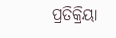ପ୍ରତିକ୍ରିୟା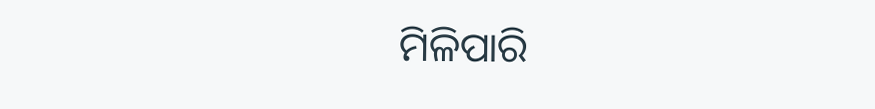ମିଳିପାରି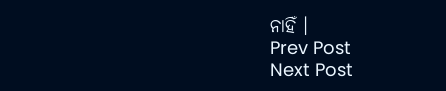ନାହିଁ ।
Prev Post
Next Post